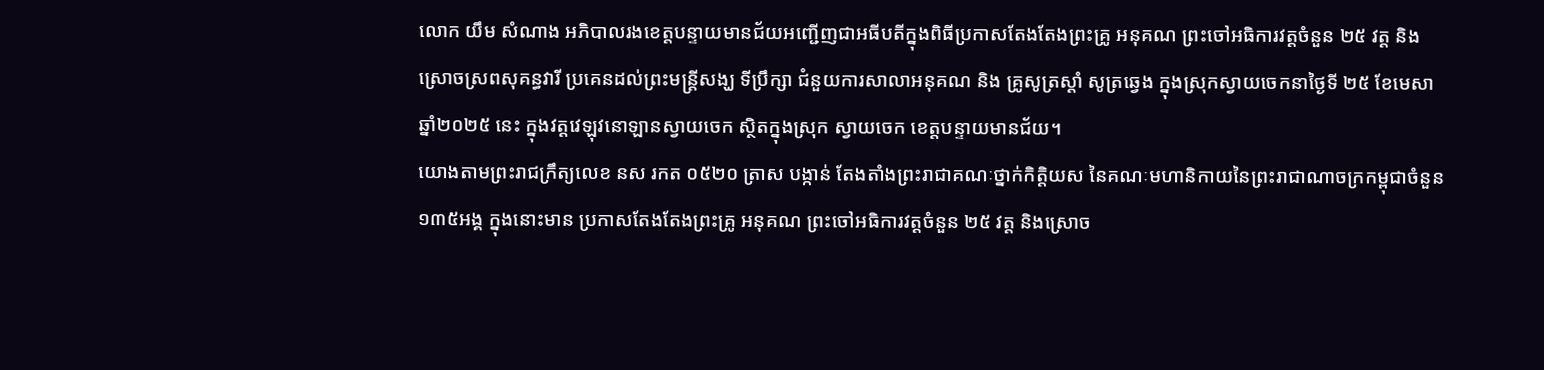លោក យឹម សំណាង អភិបាលរងខេត្តបន្ទាយមានជ័យអញ្ជើញជាអធីបតីក្នុងពិធីប្រកាសតែងតែងព្រះគ្រូ អនុគណ ព្រះចៅអធិការវត្តចំនួន ២៥ វត្ត និងស្រោចស្រពសុគន្ធវារី ប្រគេនដល់ព្រះមន្ត្រីសង្ឃ ទីប្រឹក្សា ជំនួយការសាលាអនុគណ និង គ្រូសូត្រស្ដាំ សូត្រឆ្វេង ក្នុងស្រុកស្វាយចេកនាថ្ងៃទី ២៥ ខែមេសា ឆ្នាំ២០២៥ នេះ ក្នុងវត្តវេឡុវនោឡានស្វាយចេក ស្ថិតក្នុងស្រុក ស្វាយចេក ខេត្តបន្ទាយមានជ័យ។
យោងតាមព្រះរាជក្រឹត្យលេខ នស រកត ០៥២០ ត្រាស បង្កាន់ តែងតាំងព្រះរាជាគណៈថ្នាក់កិត្តិយស នៃគណៈមហានិកាយនៃព្រះរាជាណាចក្រកម្ពុជាចំនួន១៣៥អង្គ ក្នុងនោះមាន ប្រកាសតែងតែងព្រះគ្រូ អនុគណ ព្រះចៅអធិការវត្តចំនួន ២៥ វត្ត និងស្រោច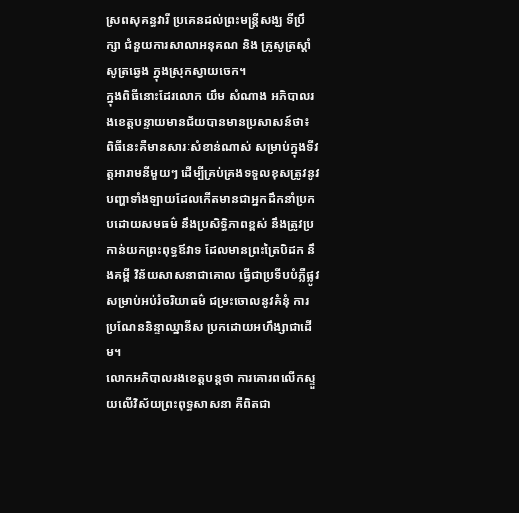ស្រពសុគន្ធវារី ប្រគេនដល់ព្រះមន្ត្រីសង្ឃ ទីប្រឹក្សា ជំនួយការសាលាអនុគណ និង គ្រូសូត្រស្ដាំ សូត្រឆ្វេង ក្នុងស្រុកស្វាយចេក។
ក្នុងពិធីនោះដែរលោក យឹម សំណាង អភិបាលរងខេត្តបន្ទាយមានជ័យបានមានប្រសាសន៍ថា៖ ពិធីនេះគឺមានសារៈសំខាន់ណាស់ សម្រាប់ក្នុងទីវត្តអារាមនីមួយៗ ដើម្បីគ្រប់គ្រងទទួលខុសត្រូវនូវបញ្ហាទាំងឡាយដែលកើតមានជាអ្នកដឹកនាំប្រកបដោយសមធម៌ នឹងប្រសិទ្ធិភាពខ្ពស់ នឹងត្រូវប្រកាន់យកព្រះពុទ្ធឪវាទ ដែលមានព្រះត្រៃបិដក នឹងគម្ពី វិន័យសាសនាជាគោល ធ្វើជាប្រទីបបំភ្លឺផ្លូវ សម្រាប់អប់រំចរិយាធម៌ ជម្រះចោលនូវគំនុំ ការប្រណែននិន្ទាឈ្នានីស ប្រកដោយអហឹង្សាជាដើម។
លោកអភិបាលរងខេត្តបន្តថា ការគោរពលើកស្ទួយលើវិស័យព្រះពុទ្ធសាសនា គឺពិតជា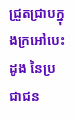ជ្រួតជ្រាបក្នុងក្រអៅបេះដូង នៃប្រជាជន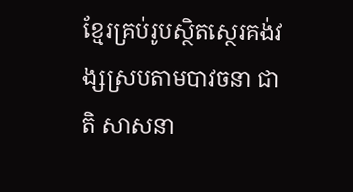ខ្មែរគ្រប់រូបស្ថិតស្ថេរគង់វង្សស្របតាមបាវចនា ជាតិ សាសនា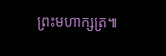ព្រះមហាក្សត្រ៕